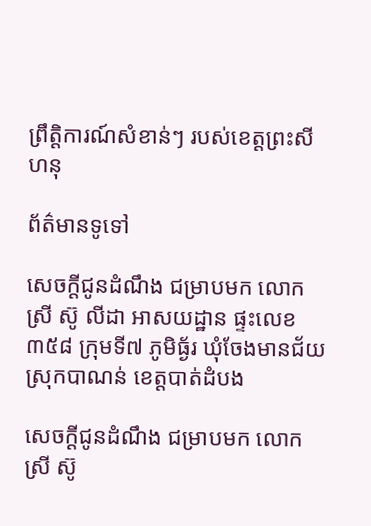ព្រឹត្តិការណ៍សំខាន់ៗ របស់ខេត្តព្រះសីហនុ

ព័ត៌មានទូទៅ

សេចក្តីជូនដំណឹង ជម្រាបមក លោកស្រី ស៊ូ លីដា អាសយដ្ឋាន ផ្ទះលេខ៣៥៨ ក្រុមទី៧ ភូមិធ្ង័រ ឃុំចែងមានជ័យ ស្រុកបាណន់ ខេត្តបាត់ដំបង

សេចក្តីជូនដំណឹង ជម្រាបមក លោកស្រី ស៊ូ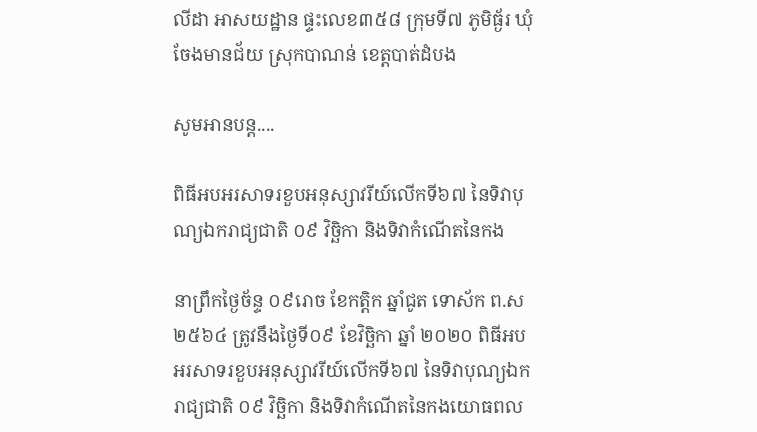លីដា អាសយដ្ឋាន ផ្ទះលេខ៣៥៨ ក្រុមទី៧ ភូមិធ្ង័រ ឃុំចែងមានជ័យ ស្រុកបាណន់ ខេត្តបាត់ដំបង

សូមអានបន្ត....

ពិធីអបអរសាទរខួបអនុស្សាវរីយ៍លើកទី៦៧ នៃទិវាបុណ្យឯករាជ្យជាតិ ០៩ វិច្ឆិកា និងទិវាកំណើតនៃកង

នាព្រឹកថ្ងៃច័ន្ទ ០៩រោច ខែកត្តិក ឆ្នាំជូត ទោស័ក ព.ស ២៥៦៤ ត្រូវនឹងថ្ងៃទី០៩ ខែវិច្ឆិកា ឆ្នាំ ២០២០ ពិធីអបអរសាទរខួបអនុស្សាវរីយ៍លើកទី៦៧ នៃទិវាបុណ្យឯករាជ្យជាតិ ០៩ វិច្ឆិកា និងទិវាកំណើតនៃកងយោធពល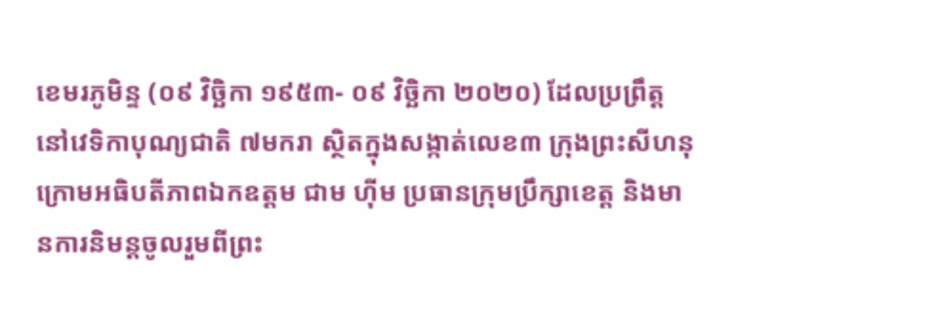ខេមរភូមិន្ទ (០៩ វិច្ឆិកា ១៩៥៣- ០៩ វិច្ឆិកា ២០២០) ដែលប្រព្រឹត្តនៅវេទិកាបុណ្យជាតិ ៧មករា ស្ថិតក្នុងសង្កាត់លេខ៣ ក្រុងព្រះសីហនុ ក្រោមអធិបតីភាពឯកឧត្តម ជាម ហ៊ីម ប្រធានក្រុមប្រឹក្សាខេត្ត និងមានការនិមន្ដចូលរួមពីព្រះ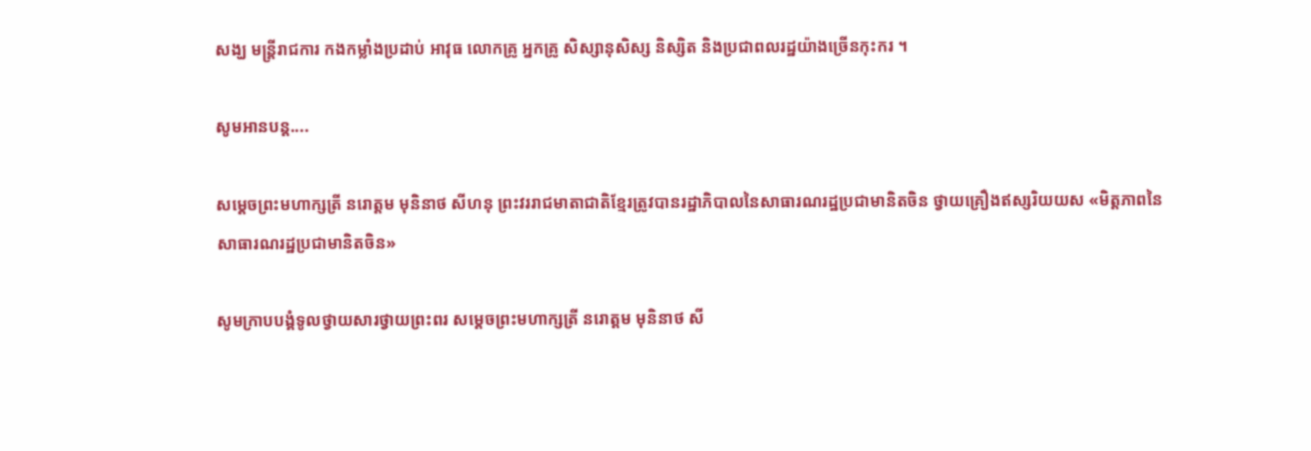សង្ឃ មន្ត្រីរាជការ កងកម្លាំងប្រដាប់ អាវុធ លោកគ្រូ អ្នកគ្រូ សិស្សានុសិស្ស និស្សិត និងប្រជាពលរដ្ឋយ៉ាងច្រើនកុះករ ។

សូមអានបន្ត....

សម្ដេចព្រះមហាក្សត្រី នរោត្តម មុនិនាថ សីហនុ ព្រះវររាជមាតាជាតិខ្មែរត្រូវបានរដ្ឋាភិបាលនៃសាធារណរដ្ឋប្រជាមានិតចិន ថ្វាយគ្រឿងឥស្សរិយយស «មិត្តភាពនៃសាធារណរដ្ឋប្រជាមានិតចិន»

សូមក្រាបបង្គំទូលថ្វាយសារថ្វាយព្រះពរ សម្ដេចព្រះមហាក្សត្រី នរោត្តម មុនិនាថ សី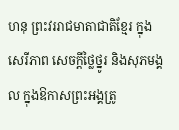ហនុ ព្រះវររាជមាតាជាតិខ្មែរ ក្នុងសេរីភាព សេចក្ដីថ្លៃថ្នូរ និងសុភមង្គល ក្នុងឱកាសព្រះអង្គត្រូ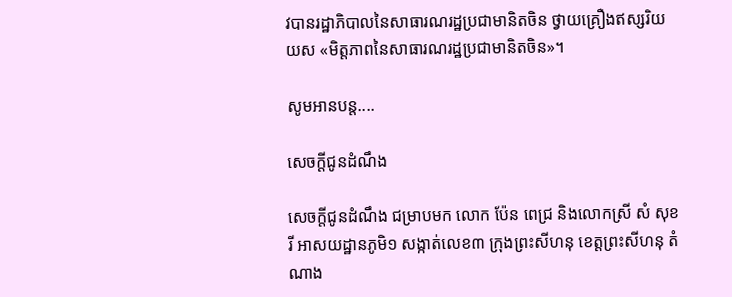វបានរដ្ឋាភិបាលនៃសាធារណរដ្ឋប្រជាមានិតចិន ថ្វាយគ្រឿងឥស្សរិយយស «មិត្តភាពនៃសាធារណរដ្ឋប្រជាមានិតចិន»។

សូមអានបន្ត....

សេចក្តីជូនដំណឹង

សេចក្តីជូនដំណឹង ជម្រាបមក លោក ប៉ែន ពេជ្រ និងលោកស្រី សំ សុខរី អាសយដ្ឋានភូមិ១ សង្កាត់លេខ៣ ក្រុងព្រះសីហនុ ខេត្តព្រះសីហនុ តំណាង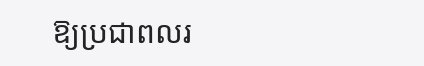ឱ្យប្រជាពលរ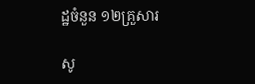ដ្ឋចំនួន ១២គ្រួសារ

សូ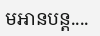មអានបន្ត....